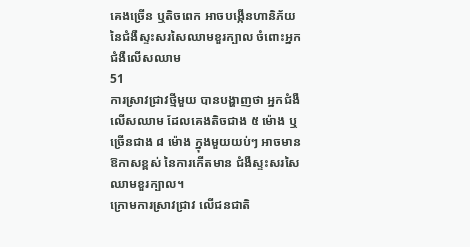គេងច្រើន ឬតិចពេក អាចបង្កើនហានិភ័យ នៃជំងឺស្ទះសរសៃឈាមខួរក្បាល ចំពោះអ្នកជំងឺលើសឈាម
51
ការស្រាវជ្រាវថ្មីមួយ បានបង្ហាញថា អ្នកជំងឺលើសឈាម ដែលគេងតិចជាង ៥ ម៉ោង ឬច្រើនជាង ៨ ម៉ោង ក្នុងមួយយប់ៗ អាចមានឱកាសខ្ពស់ នៃការកើតមាន ជំងឺស្ទះសរសៃឈាមខួរក្បាល។
ក្រោមការស្រាវជ្រាវ លើជនជាតិ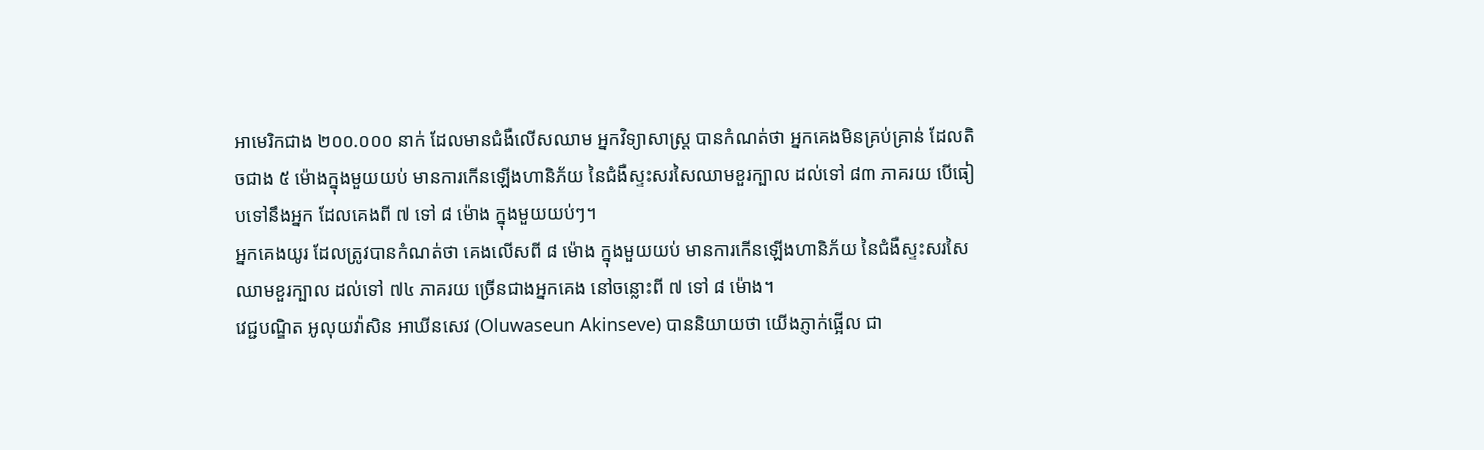អាមេរិកជាង ២០០.០០០ នាក់ ដែលមានជំងឺលើសឈាម អ្នកវិទ្យាសាស្ត្រ បានកំណត់ថា អ្នកគេងមិនគ្រប់គ្រាន់ ដែលតិចជាង ៥ ម៉ោងក្នុងមួយយប់ មានការកើនឡើងហានិភ័យ នៃជំងឺស្ទះសរសៃឈាមខួរក្បាល ដល់ទៅ ៨៣ ភាគរយ បើធៀបទៅនឹងអ្នក ដែលគេងពី ៧ ទៅ ៨ ម៉ោង ក្នុងមួយយប់ៗ។
អ្នកគេងយូរ ដែលត្រូវបានកំណត់ថា គេងលើសពី ៨ ម៉ោង ក្នុងមួយយប់ មានការកើនឡើងហានិភ័យ នៃជំងឺស្ទះសរសៃឈាមខួរក្បាល ដល់ទៅ ៧៤ ភាគរយ ច្រើនជាងអ្នកគេង នៅចន្លោះពី ៧ ទៅ ៨ ម៉ោង។
វេជ្ជបណ្ឌិត អូលុយវ៉ាសិន អាឃីនសេវ (Oluwaseun Akinseve) បាននិយាយថា យើងភ្ញាក់ផ្អើល ជា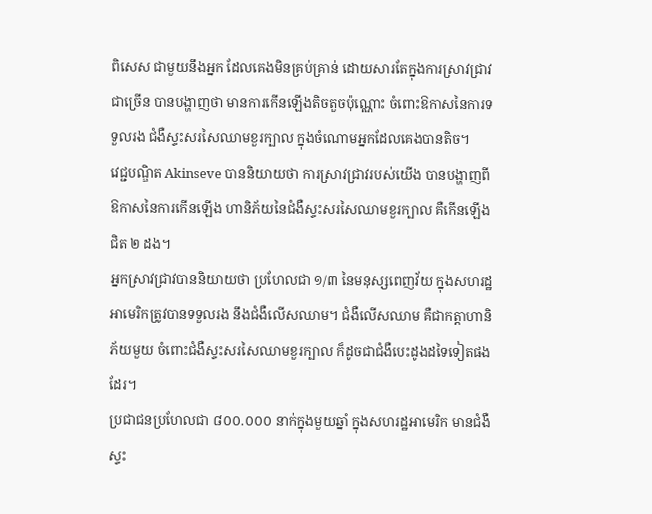ពិសេស ជាមួយនឹងអ្នក ដែលគេងមិនគ្រប់គ្រាន់ ដោយសារតែក្នុងការស្រាវជ្រាវជាច្រើន បានបង្ហាញថា មានការកើនឡើងតិចតួចប៉ុណ្ណោះ ចំពោះឱកាសនៃការទទួលរង ជំងឺស្ទះសរសៃឈាមខួរក្បាល ក្នុងចំណោមអ្នកដែលគេងបានតិច។
វេជ្ជបណ្ឌិត Akinseve បាននិយាយថា ការស្រាវជ្រាវរបស់យើង បានបង្ហាញពីឱកាសនៃការកើនឡើង ហានិភ័យនៃជំងឺស្ទះសរសៃឈាមខួរក្បាល គឺកើនឡើងជិត ២ ដង។
អ្នកស្រាវជ្រាវបាននិយាយថា ប្រហែលជា ១/៣ នៃមនុស្សពេញវ័យ ក្នុងសហរដ្ឋអាមេរិកត្រូវបានទទួលរង នឹងជំងឺលើសឈាម។ ជំងឺលើសឈាម គឺជាកត្តាហានិភ័យមួយ ចំពោះជំងឺស្ទះសរសៃឈាមខួរក្បាល ក៏ដូចជាជំងឺបេះដូងដទៃទៀតផងដែរ។
ប្រជាជនប្រហែលជា ៨០០.០០០ នាក់ក្នុងមួយឆ្នាំ ក្នុងសហរដ្ឋអាមេរិក មានជំងឺស្ទះ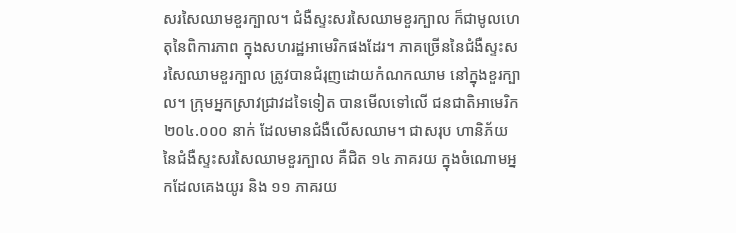សរសៃឈាមខួរក្បាល។ ជំងឺស្ទះសរសៃឈាមខួរក្បាល ក៏ជាមូលហេតុនៃពិការភាព ក្នុងសហរដ្ឋអាមេរិកផងដែរ។ ភាគច្រើននៃជំងឺស្ទះសរសៃឈាមខួរក្បាល ត្រូវបានជំរុញដោយកំណកឈាម នៅក្នុងខួរក្បាល។ ក្រុមអ្នកស្រាវជ្រាវដទៃទៀត បានមើលទៅលើ ជនជាតិអាមេរិក ២០៤.០០០ នាក់ ដែលមានជំងឺលើសឈាម។ ជាសរុប ហានិភ័យនៃជំងឺស្ទះសរសៃឈាមខួរក្បាល គឺជិត ១៤ ភាគរយ ក្នុងចំណោមអ្នកដែលគេងយូរ និង ១១ ភាគរយ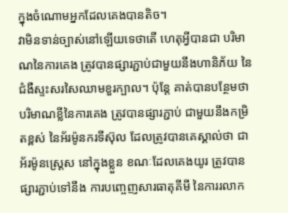ក្នុងចំណោមអ្នកដែលគេងបានតិច។
វាមិនទាន់ច្បាស់នៅឡើយទេថាតើ ហេតុអ្វីបានជា បរិមាណនៃការគេង ត្រូវបានផ្សារភ្ជាប់ជាមួយនឹងហានិភ័យ នៃជំងឺស្ទះសរសៃឈាមខួរក្បាល។ ប៉ុន្តែ គាត់បានបន្ថែមថា បរិមាណខ្លីនៃការគេង ត្រូវបានផ្សារភ្ជាប់ ជាមួយនឹងកម្រិតខ្ពស់ នៃអ័រម៉ូនករទីស៊ុល ដែលត្រូវបានគេស្គាល់ថា ជាអ័រម៉ូនស្ត្រេស នៅក្នុងខ្លួន ខណៈដែលគេងយូរ ត្រូវបានផ្សារភ្ជាប់ទៅនឹង ការបញ្ចេញសារធាតុគីមី នៃការរលាក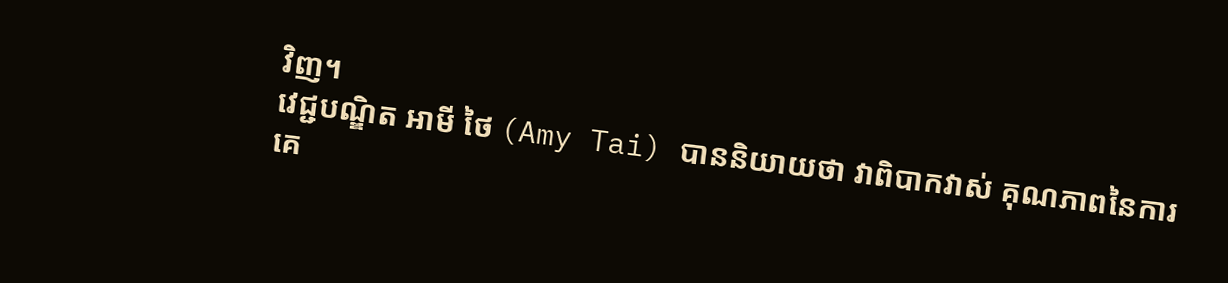វិញ។
វេជ្ជបណ្ឌិត អាមី ថៃ (Amy Tai) បាននិយាយថា វាពិបាកវាស់ គុណភាពនៃការគេ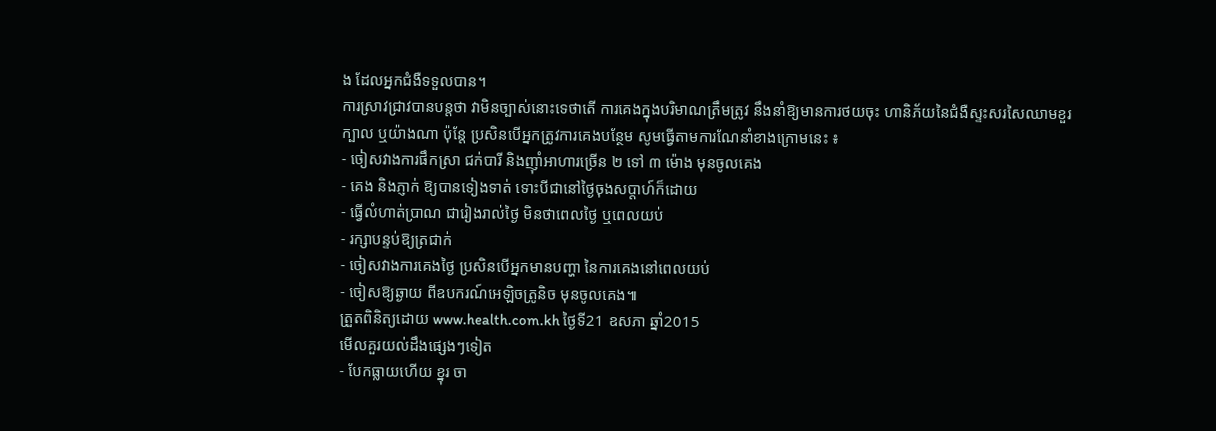ង ដែលអ្នកជំងឺទទួលបាន។
ការស្រាវជ្រាវបានបន្តថា វាមិនច្បាស់នោះទេថាតើ ការគេងក្នុងបរិមាណត្រឹមត្រូវ នឹងនាំឱ្យមានការថយចុះ ហានិភ័យនៃជំងឺស្ទះសរសៃឈាមខួរក្បាល ឬយ៉ាងណា ប៉ុន្តែ ប្រសិនបើអ្នកត្រូវការគេងបន្ថែម សូមធ្វើតាមការណែនាំខាងក្រោមនេះ ៖
- ចៀសវាងការផឹកស្រា ជក់បារី និងញ៉ាំអាហារច្រើន ២ ទៅ ៣ ម៉ោង មុនចូលគេង
- គេង និងភ្ញាក់ ឱ្យបានទៀងទាត់ ទោះបីជានៅថ្ងៃចុងសប្តាហ៍ក៏ដោយ
- ធ្វើលំហាត់ប្រាណ ជារៀងរាល់ថ្ងៃ មិនថាពេលថ្ងៃ ឬពេលយប់
- រក្សាបន្ទប់ឱ្យត្រជាក់
- ចៀសវាងការគេងថ្ងៃ ប្រសិនបើអ្នកមានបញ្ហា នៃការគេងនៅពេលយប់
- ចៀសឱ្យឆ្ងាយ ពីឧបករណ៍អេឡិចត្រូនិច មុនចូលគេង៕
ត្រួតពិនិត្យដោយ www.health.com.kh ថ្ងៃទី21 ឧសភា ឆ្នាំ2015
មើលគួរយល់ដឹងផ្សេងៗទៀត
- បែកធ្លាយហើយ ខ្នុរ ចា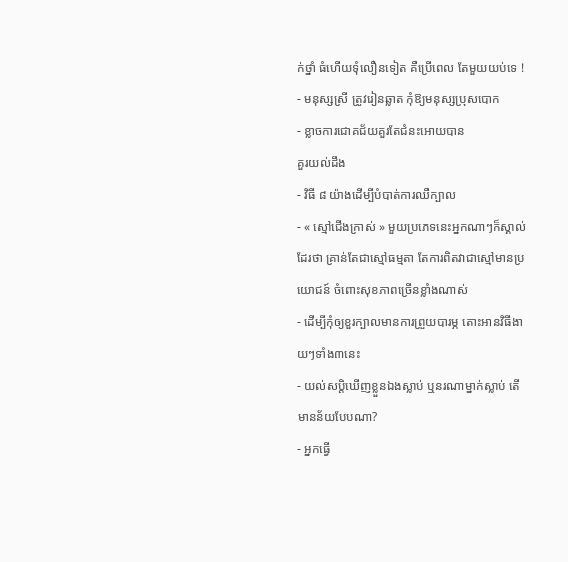ក់ថ្នាំ ធំហើយទុំលឿនទៀត គឺប្រើពេល តែមួយយប់ទេ !
- មនុស្សស្រី ត្រូវរៀនឆ្លាត កុំឱ្យមនុស្សប្រុសបោក
- ខ្លាចការជោគជ័យគួរតែជំនះអោយបាន
គួរយល់ដឹង
- វិធី ៨ យ៉ាងដើម្បីបំបាត់ការឈឺក្បាល
- « ស្មៅជើងក្រាស់ » មួយប្រភេទនេះអ្នកណាៗក៏ស្គាល់ដែរថា គ្រាន់តែជាស្មៅធម្មតា តែការពិតវាជាស្មៅមានប្រយោជន៍ ចំពោះសុខភាពច្រើនខ្លាំងណាស់
- ដើម្បីកុំឲ្យខួរក្បាលមានការព្រួយបារម្ភ តោះអានវិធីងាយៗទាំង៣នេះ
- យល់សប្តិឃើញខ្លួនឯងស្លាប់ ឬនរណាម្នាក់ស្លាប់ តើមានន័យបែបណា?
- អ្នកធ្វើ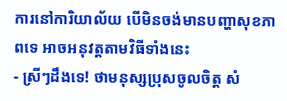ការនៅការិយាល័យ បើមិនចង់មានបញ្ហាសុខភាពទេ អាចអនុវត្តតាមវិធីទាំងនេះ
- ស្រីៗដឹងទេ! ថាមនុស្សប្រុសចូលចិត្ត សំ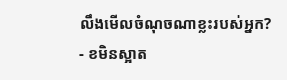លឹងមើលចំណុចណាខ្លះរបស់អ្នក?
- ខមិនស្អាត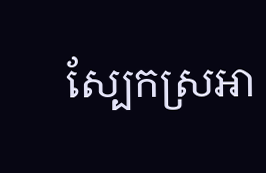ស្បែកស្រអា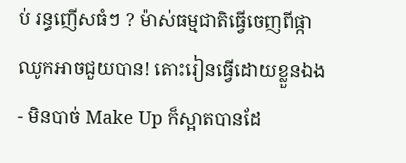ប់ រន្ធញើសធំៗ ? ម៉ាស់ធម្មជាតិធ្វើចេញពីផ្កាឈូកអាចជួយបាន! តោះរៀនធ្វើដោយខ្លួនឯង
- មិនបាច់ Make Up ក៏ស្អាតបានដែ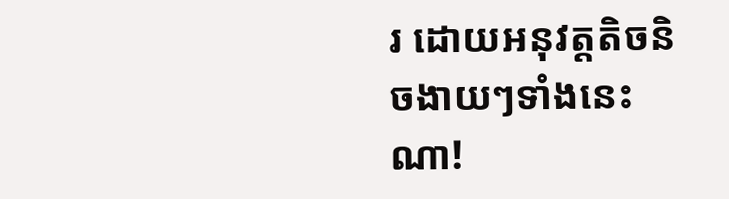រ ដោយអនុវត្តតិចនិចងាយៗទាំងនេះណា!